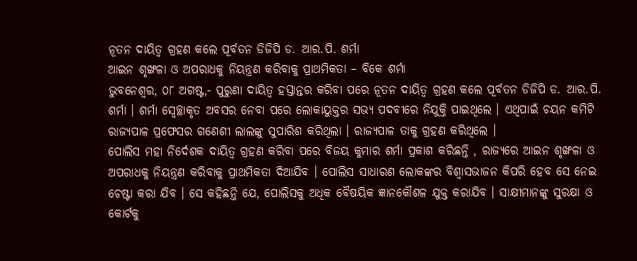ନୂତନ ଦାୟିତ୍ୱ ଗ୍ରହଣ କଲେ ପୂର୍ବତନ ଡିଜିପି ଡ. ଆର.ପି. ଶର୍ମା
ଆଇନ ଶୃଙ୍ଖଳା ଓ ଅପରାଧକୁ ନିୟନ୍ତ୍ରଣ କରିବାକୁ ପ୍ରାଥମିକତା – ବିକେ ଶର୍ମା
ଭୁବନେଶ୍ୱର, ୦୮ ଅଗଷ୍ଟ,- ପୁରୁଣା ଦାୟିତ୍ୱ ହସ୍ତାନ୍ତର କରିବା ପରେ ନୂତନ ଦାୟିତ୍ୱ ଗ୍ରହଣ କଲେ ପୂର୍ବତନ ଡିଜିପି ଡ. ଆର.ପି. ଶର୍ମା । ଶର୍ମା ସ୍ୱେଚ୍ଛାକୃତ ଅବସର ନେବା ପରେ ଲୋକାୟୁକ୍ତର ସଭ୍ୟ ପଦବୀରେ ନିଯୁକ୍ତି ପାଇଥିଲେ । ଏଥିପାଇଁ ଚୟନ କମିଟି ରାଜ୍ୟପାଳ ପ୍ରଫେସର ଗଣେଶୀ ଲାଲଙ୍କୁ ସୁପାରିଶ କରିଥିଲା । ରାଜ୍ୟପାଳ ତାକୁ ଗ୍ରହଣ କରିଥିଲେ ।
ପୋଲିସ ମହା ନିର୍ଦେଶକ ଦାୟିତ୍ୱ ଗ୍ରହଣ କରିବା ପରେ ବିଜୟ କୁମାର ଶର୍ମା ପ୍ରକାଶ କରିଛନ୍ତି , ରାଜ୍ୟରେ ଆଇନ ଶୃଙ୍ଖଳା ଓ ଅପରାଧକୁ ନିୟନ୍ତ୍ରଣ କରିବାକୁ ପ୍ରାଥମିକତା ଦିଆଯିବ । ପୋଲିସ ସାଧାରଣ ଲୋକଙ୍କର ବିଶ୍ୱାସଭାଜନ କିପରି ହେବ ସେ ନେଇ ଚେଷ୍ଟା କରା ଯିବ । ସେ କହିଛନ୍ତି ଯେ, ପୋଲିସକୁ ଅଧିକ ବୈଷୟିକ ଜ୍ଞାନକୌଶଳ ଯୁକ୍ତ କରାଯିବ । ସାକ୍ଷୀମାନଙ୍କୁ ସୁରକ୍ଷା ଓ କୋର୍ଟକୁ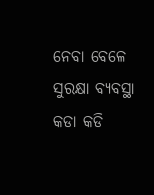ନେବା ବେଳେ ସୁରକ୍ଷା ବ୍ୟବସ୍ଥା କଡା କଡି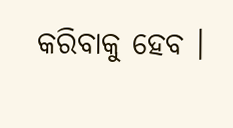କରିବାକୁ ହେବ ।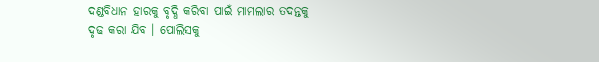ଦଣ୍ଡବିଧାନ ହାରକୁ ବୃଦ୍ଧି କରିବା ପାଇଁ ମାମଲାର ତଦନ୍ତକୁ ଦୃଢ କରା ଯିବ । ପୋଲିସକୁ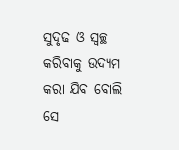ସୁଦୃଢ ଓ ସ୍ୱଚ୍ଛ କରିବାକୁ ଉଦ୍ୟମ କରା ଯିବ ବୋଲି ସେ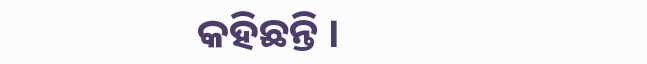କହିଛନ୍ତି ।